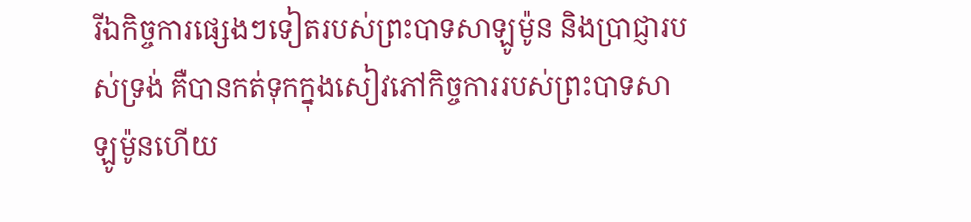រីឯកិច្ចការផ្សេងៗទៀតរបស់ព្រះបាទសាឡូម៉ូន និងប្រាជ្ញារបស់ទ្រង់ គឺបានកត់ទុកក្នុងសៀវភៅកិច្ចការរបស់ព្រះបាទសាឡូម៉ូនហើយ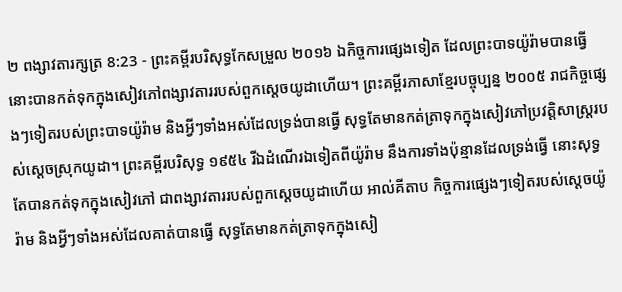២ ពង្សាវតារក្សត្រ 8:23 - ព្រះគម្ពីរបរិសុទ្ធកែសម្រួល ២០១៦ ឯកិច្ចការផ្សេងទៀត ដែលព្រះបាទយ៉ូរ៉ាមបានធ្វើ នោះបានកត់ទុកក្នុងសៀវភៅពង្សាវតាររបស់ពួកស្តេចយូដាហើយ។ ព្រះគម្ពីរភាសាខ្មែរបច្ចុប្បន្ន ២០០៥ រាជកិច្ចផ្សេងៗទៀតរបស់ព្រះបាទយ៉ូរ៉ាម និងអ្វីៗទាំងអស់ដែលទ្រង់បានធ្វើ សុទ្ធតែមានកត់ត្រាទុកក្នុងសៀវភៅប្រវត្តិសាស្ត្ររបស់ស្ដេចស្រុកយូដា។ ព្រះគម្ពីរបរិសុទ្ធ ១៩៥៤ រីឯដំណើរឯទៀតពីយ៉ូរ៉ាម នឹងការទាំងប៉ុន្មានដែលទ្រង់ធ្វើ នោះសុទ្ធតែបានកត់ទុកក្នុងសៀវភៅ ជាពង្សាវតាររបស់ពួកស្តេចយូដាហើយ អាល់គីតាប កិច្ចការផ្សេងៗទៀតរបស់ស្តេចយ៉ូរ៉ាម និងអ្វីៗទាំងអស់ដែលគាត់បានធ្វើ សុទ្ធតែមានកត់ត្រាទុកក្នុងសៀ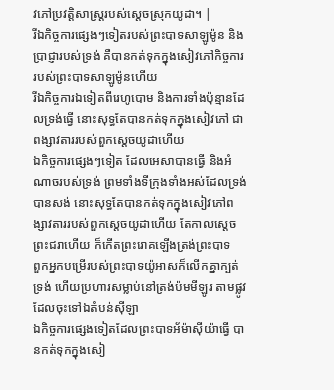វភៅប្រវត្តិសាស្ត្ររបស់ស្តេចស្រុកយូដា។ |
រីឯកិច្ចការផ្សេងៗទៀតរបស់ព្រះបាទសាឡូម៉ូន និងប្រាជ្ញារបស់ទ្រង់ គឺបានកត់ទុកក្នុងសៀវភៅកិច្ចការរបស់ព្រះបាទសាឡូម៉ូនហើយ
រីឯកិច្ចការឯទៀតពីរេហូបោម និងការទាំងប៉ុន្មានដែលទ្រង់ធ្វើ នោះសុទ្ធតែបានកត់ទុកក្នុងសៀវភៅ ជាពង្សាវតាររបស់ពួកស្តេចយូដាហើយ
ឯកិច្ចការផ្សេងៗទៀត ដែលអេសាបានធ្វើ និងអំណាចរបស់ទ្រង់ ព្រមទាំងទីក្រុងទាំងអស់ដែលទ្រង់បានសង់ នោះសុទ្ធតែបានកត់ទុកក្នុងសៀវភៅពង្សាវតាររបស់ពួកស្តេចយូដាហើយ តែកាលស្ដេចព្រះជរាហើយ ក៏កើតព្រះរោគឡើងត្រង់ព្រះបាទ
ពួកអ្នកបម្រើរបស់ព្រះបាទយ៉ូអាសក៏លើកគ្នាក្បត់ទ្រង់ ហើយប្រហារសម្លាប់នៅត្រង់ប៉មមីឡូរ តាមផ្លូវដែលចុះទៅឯតំបន់ស៊ីឡា
ឯកិច្ចការផ្សេងទៀតដែលព្រះបាទអ័ម៉ាស៊ីយ៉ាធ្វើ បានកត់ទុកក្នុងសៀ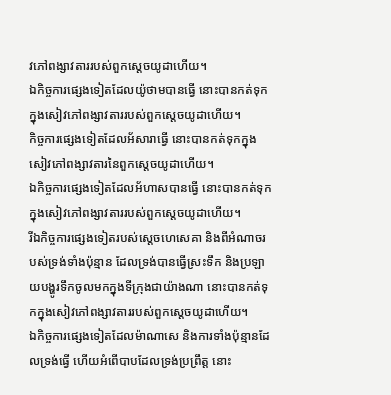វភៅពង្សាវតាររបស់ពួកស្តេចយូដាហើយ។
ឯកិច្ចការផ្សេងទៀតដែលយ៉ូថាមបានធ្វើ នោះបានកត់ទុកក្នុងសៀវភៅពង្សាវតាររបស់ពួកស្តេចយូដាហើយ។
កិច្ចការផ្សេងទៀតដែលអ័សារាធ្វើ នោះបានកត់ទុកក្នុងសៀវភៅពង្សាវតារនៃពួកស្តេចយូដាហើយ។
ឯកិច្ចការផ្សេងទៀតដែលអ័ហាសបានធ្វើ នោះបានកត់ទុកក្នុងសៀវភៅពង្សាវតាររបស់ពួកស្តេចយូដាហើយ។
រីឯកិច្ចការផ្សេងទៀតរបស់ស្ដេចហេសេគា និងពីអំណាចរបស់ទ្រង់ទាំងប៉ុន្មាន ដែលទ្រង់បានធ្វើស្រះទឹក និងប្រឡាយបង្ហូរទឹកចូលមកក្នុងទីក្រុងជាយ៉ាងណា នោះបានកត់ទុកក្នុងសៀវភៅពង្សាវតាររបស់ពួកស្តេចយូដាហើយ។
ឯកិច្ចការផ្សេងទៀតដែលម៉ាណាសេ និងការទាំងប៉ុន្មានដែលទ្រង់ធ្វើ ហើយអំពើបាបដែលទ្រង់ប្រព្រឹត្ត នោះ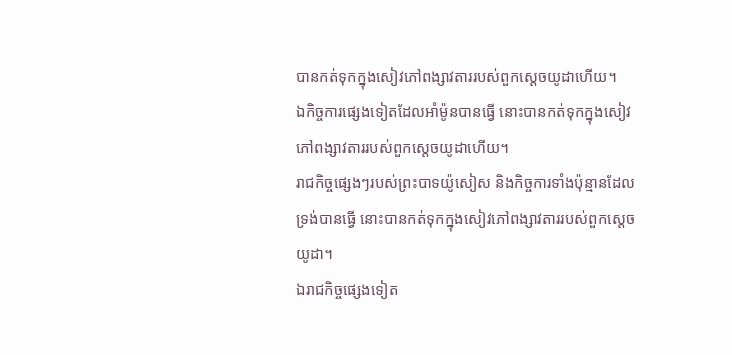បានកត់ទុកក្នុងសៀវភៅពង្សាវតាររបស់ពួកស្តេចយូដាហើយ។
ឯកិច្ចការផ្សេងទៀតដែលអាំម៉ូនបានធ្វើ នោះបានកត់ទុកក្នុងសៀវភៅពង្សាវតាររបស់ពួកស្តេចយូដាហើយ។
រាជកិច្ចផ្សេងៗរបស់ព្រះបាទយ៉ូសៀស និងកិច្ចការទាំងប៉ុន្មានដែលទ្រង់បានធ្វើ នោះបានកត់ទុកក្នុងសៀវភៅពង្សាវតាររបស់ពួកស្តេចយូដា។
ឯរាជកិច្ចផ្សេងទៀត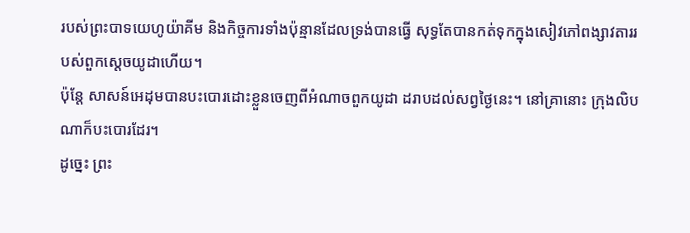របស់ព្រះបាទយេហូយ៉ាគីម និងកិច្ចការទាំងប៉ុន្មានដែលទ្រង់បានធ្វើ សុទ្ធតែបានកត់ទុកក្នុងសៀវភៅពង្សាវតាររបស់ពួកស្តេចយូដាហើយ។
ប៉ុន្តែ សាសន៍អេដុមបានបះបោរដោះខ្លួនចេញពីអំណាចពួកយូដា ដរាបដល់សព្វថ្ងៃនេះ។ នៅគ្រានោះ ក្រុងលិបណាក៏បះបោរដែរ។
ដូច្នេះ ព្រះ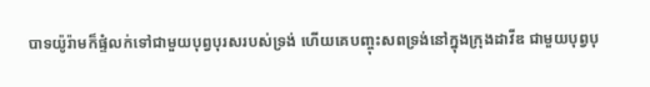បាទយ៉ូរ៉ាមក៏ផ្ទំលក់ទៅជាមួយបុព្វបុរសរបស់ទ្រង់ ហើយគេបញ្ចុះសពទ្រង់នៅក្នុងក្រុងដាវីឌ ជាមួយបុព្វបុ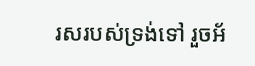រសរបស់ទ្រង់ទៅ រួចអ័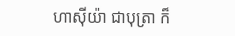ហាស៊ីយ៉ា ជាបុត្រា ក៏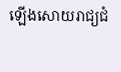ឡើងសោយរាជ្យជំ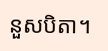នួសបិតា។